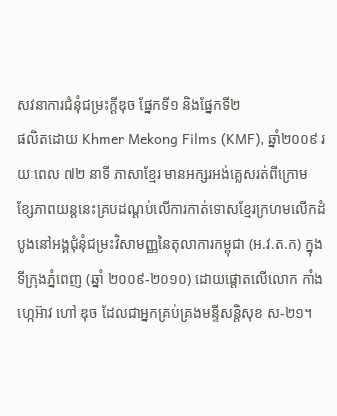សវនាការជំនុំជម្រះក្តីឌុច ផ្នែកទី១ និងផ្នែកទី២
ផលិតដោយ Khmer Mekong Films (KMF), ឆ្នាំ២០០៩ រយៈពេល ៧២ នាទី ភាសាខ្មែរ មានអក្សរអង់គ្លេសរត់ពីក្រោម
ខ្សែភាពយន្តនេះគ្របដណ្តប់លើការកាត់ទោសខ្មែរក្រហមលើកដំបូងនៅអង្គជុំនុំជម្រះវិសាមញ្ញនៃតុលាការកម្ពុជា (អ.វ.ត.ក) ក្នុងទីក្រុងភ្នំពេញ (ឆ្នាំ ២០០៩-២០១០) ដោយផ្តោតលើលោក កាំង ហ្កេអ៊ាវ ហៅ ឌុច ដែលជាអ្នកគ្រប់គ្រងមន្ទីសន្តិសុខ ស-២១។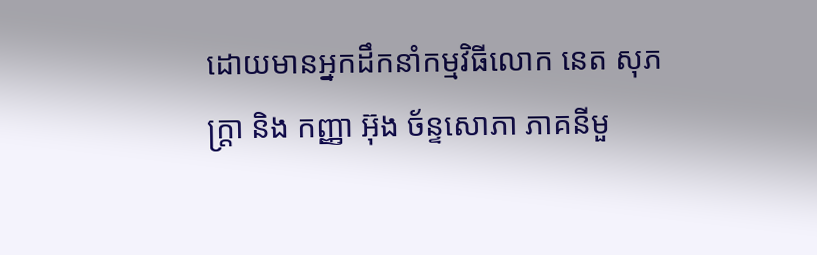ដោយមានអ្នកដឹកនាំកម្មវិធីលោក នេត សុភក្រ្តា និង កញ្ញា អ៊ុង ច័ន្ទសោភា ភាគនីមួ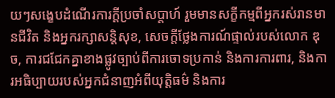យៗសង្ខេបដំណើរការក្តីប្រចាំសប្ដាហ៍ រួមមានសក្ខីកម្មពីអ្នករស់រានមានជីវិត និងអ្នករក្សាសន្តិសុខ, សេចក្តីថ្លែងការណ៍ផ្ទាល់របស់លោក ឌុច, ការជជែកគ្នាខាងផ្លូវច្បាប់ពីការចោទប្រកាន់ និងការការពារ, និងការអធិប្បាយរបស់អ្នកជំនាញអំពីយុត្តិធម៌ និងការ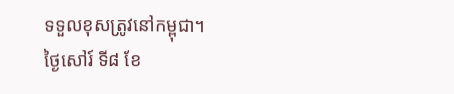ទទួលខុសត្រូវនៅកម្ពុជា។
ថ្ងៃសៅរ៍ ទី៨ ខែ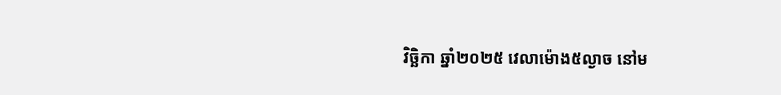វិច្ឆិកា ឆ្នាំ២០២៥ វេលាម៉ោង៥ល្ងាច នៅម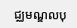ជ្ឈមណ្ឌលបុ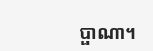ប្ផាណា។